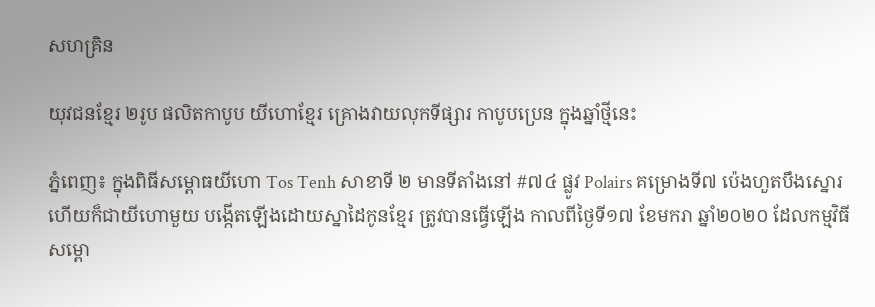សហគ្រិន

យុវជនខ្មែរ ២រូប ផលិតកាបូប យីហោខ្មែរ គ្រោងវាយលុកទីផ្សារ កាបូបប្រេន ក្នុងឆ្នាំថ្មីនេះ

ភ្នំពេញ៖ ក្នុងពិធីសម្ពោធយីហោ Tos Tenh សាខាទី ២ មានទីតាំងនៅ #៧៤ ផ្លូវ Polairs គម្រោងទី៧ ប៉េងហួតបឹងស្នោរ ហើយក៏ជាយីហោមួយ បង្កើតឡើងដោយស្នាដៃកូនខ្មែរ ត្រូវបានធ្វើឡើង កាលពីថ្ងៃទី១៧ ខែមករា ឆ្នាំ២០២០ ដែលកម្មវិធីសម្ពោ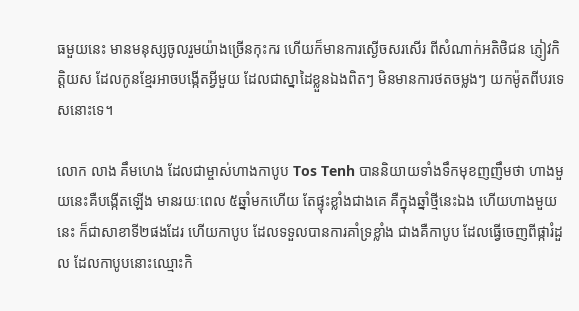ធមួយនេះ មានមនុស្សចូលរួមយ៉ាងច្រើនកុះករ ហើយក៏មានការស្ងើចសរសើរ ពីសំណាក់អតិថិជន ភ្ញៀវកិត្តិយស ដែលកូនខ្មែរអាចបង្កើតអ្វីមួយ ដែលជាស្នាដៃខ្លួនឯងពិតៗ មិនមានការថតចម្លងៗ យកម៉ូតពីបរទេសនោះទេ។

លោក លាង គឹមហេង ដែលជាម្ចាស់ហាងកាបូប Tos Tenh បាននិយាយទាំងទឹកមុខញញឹមថា ហាងមួយនេះគឺបង្កើតឡើង មានរយៈពេល ៥ឆ្នាំមកហើយ តែផ្ទុះខ្លាំងជាងគេ គឺក្នុងឆ្នាំថ្មីនេះឯង ហើយហាងមួយនេះ ក៏ជាសាខាទី២ផងដែរ ហើយកាបូប ដែលទទួលបានការគាំទ្រខ្លាំង ជាងគឺកាបូប ដែលធ្វើចេញពីផ្ការំដួល ដែលកាបូបនោះឈ្មោះកិ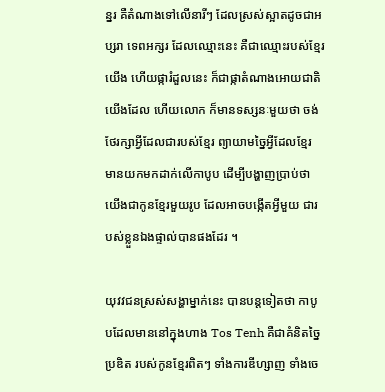ន្នរ គឺតំណាងទៅលើនារីៗ ដែលស្រស់ស្អាតដូចជាអប្សរា ទេពអក្សរ ដែលឈ្មោះនេះ គឺជាឈ្មោះរបស់ខ្មែរយើង ហើយផ្ការំដួលនេះ ក៏ជាផ្កាតំណាងអោយជាតិយើងដែល ហើយលោក ក៏មានទស្សនៈមួយថា ចង់ថែរក្សាអ្វីដែលជារបស់ខ្មែរ ព្យាយាមច្នៃអ្វីដែលខ្មែរ មានយកមកដាក់លើកាបូប ដើម្បីបង្ហាញប្រាប់ថា យើងជាកូនខ្មែរមួយរូប ដែលអាចបង្កើតអ្វីមួយ ជារបស់ខ្លួនឯងផ្ទាល់បានផងដែរ ។

យុវវជនស្រស់សង្ហាម្នាក់នេះ បានបន្តទៀតថា កាបូបដែលមាននៅក្នុងហាង Tos Tenh គឺជាគំនិតច្នៃប្រឌិត របស់កូនខ្មែរពិតៗ ទាំងការឌីហ្សាញ ទាំងចេ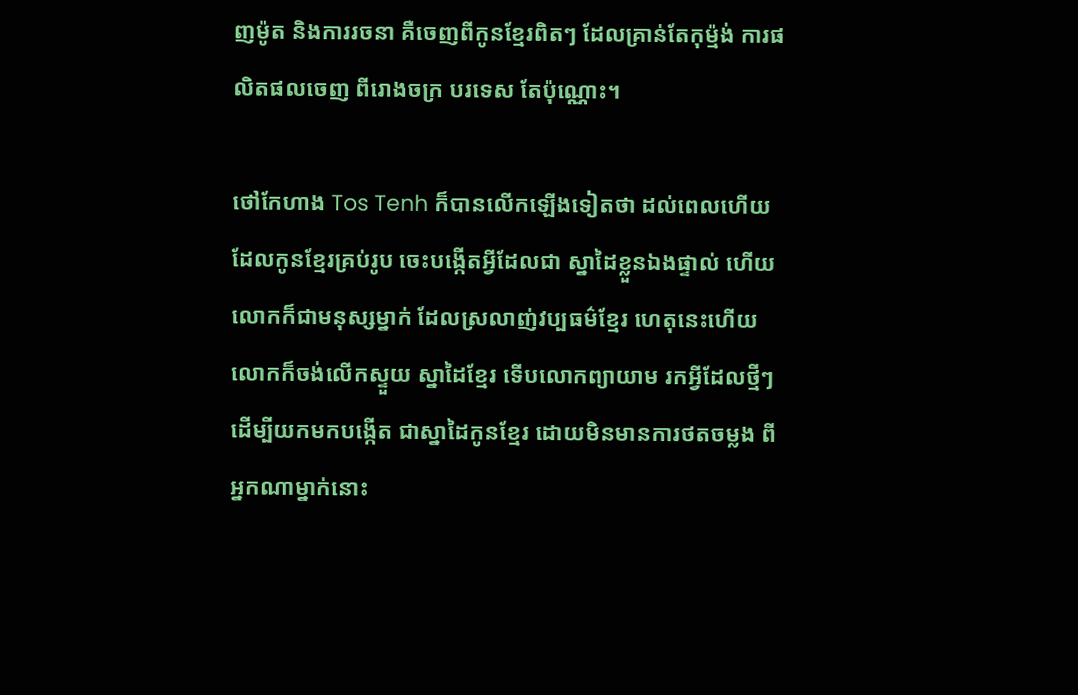ញម៉ូត និងការរចនា គឺចេញពីកូនខ្មែរពិតៗ ដែលគ្រាន់តែកុម្ម៉ង់ ការផលិតផលចេញ ពីរោងចក្រ បរទេស តែប៉ុណ្ណោះ។

ថៅកែហាង Tos Tenh ក៏បានលើកឡើងទៀតថា ដល់ពេលហើយ ដែលកូនខ្មែរគ្រប់រូប ចេះបង្កើតអ្វីដែលជា ស្នាដៃខ្លួនឯងផ្ទាល់ ហើយលោកក៏ជាមនុស្សម្នាក់ ដែលស្រលាញ់វប្បធម៌ខ្មែរ ហេតុនេះហើយ លោកក៏ចង់លើកស្ទួយ ស្នាដៃខ្មែរ ទើបលោកព្យាយាម រកអ្វីដែលថ្មីៗ ដើម្បីយកមកបង្កើត ជាស្នាដៃកូនខ្មែរ ដោយមិនមានការថតចម្លង ពីអ្នកណាម្នាក់នោះ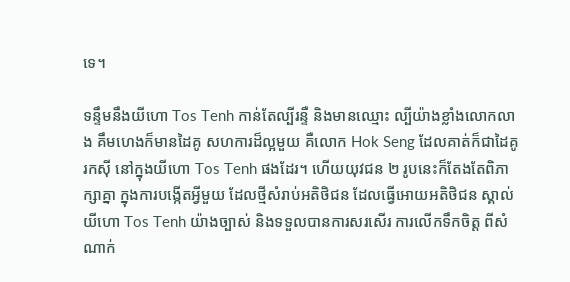ទេ។

ទន្ទឹមនឹងយីហោ Tos Tenh កាន់តែល្បីរន្ទឺ និងមានឈ្មោះ ល្បីយ៉ាងខ្លាំងលោកលាង គឹមហេងក៏មានដៃគូ សហការដ៏ល្អមួយ គឺលោក Hok Seng ដែលគាត់ក៏ជាដៃគូរកស៊ី នៅក្នុងយីហោ Tos Tenh ផងដែរ។ ហើយយុវជន ២ រូបនេះក៏តែងតែពិភាក្សាគ្នា ក្នុងការបង្កើតអ្វីមួយ ដែលថ្មីសំរាប់អតិថិជន ដែលធ្វើអោយអតិថិជន ស្គាល់យីហោ Tos Tenh យ៉ាងច្បាស់ និងទទួលបានការសរសើរ ការលើកទឹកចិត្ត ពីសំណាក់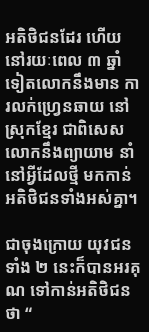អតិថិជនដែរ ហើយនៅរយៈពេល ៣ ឆ្នាំទៀតលោកនឹងមាន ការលក់ហ្រ្វេនឆាយ នៅស្រុកខ្មែរ ជាពិសេសលោកនឹងព្យាយាម នាំនៅអ្វីដែលថ្មី មកកាន់អតិថិជនទាំងអស់គ្នា។

ជាចុងក្រោយ យុវជនទាំង ២ នេះក៏បានអរគុណ ទៅកាន់អតិថិជនថា “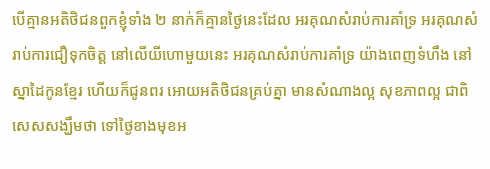បើគ្មានអតិថិជនពួកខ្ញុំទាំង ២ នាក់ក៏គ្មានថ្ងៃនេះដែល អរគុណសំរាប់ការគាំទ្រ អរគុណសំរាប់ការជឿទុកចិត្ត នៅលើយីហោមួយនេះ អរគុណសំរាប់ការគាំទ្រ យ៉ាងពេញទំហឹង នៅស្នាដៃកូនខ្មែរ ហើយក៏ជូនពរ អោយអតិថិជនគ្រប់គ្នា មានសំណាងល្អ សុខភាពល្អ ជាពិសេសសង្ឃឹមថា ទៅថ្ងៃខាងមុខអ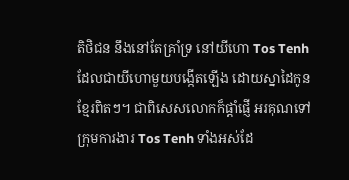តិថិជន នឹងនៅតែគ្រាំទ្រ នៅយីហោ Tos Tenh ដែលជាយីហោមួយបង្កើតឡើង ដោយស្នាដៃកូនខ្មែរពិតៗ។ ជាពិសេសលោកក៏ផ្តាំផ្ញើ អរគុណទៅក្រុមការងារ Tos Tenh ទាំងអស់ដែ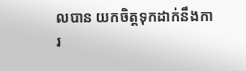លបាន យកចិត្តទុកដាក់នឹងការ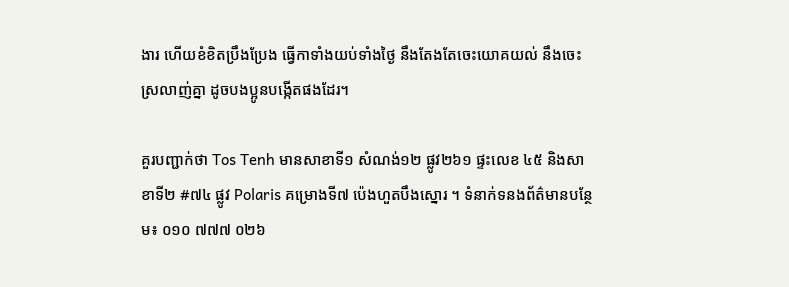ងារ ហើយខំខិតប្រឹងប្រែង ធ្វើកាទាំងយប់ទាំងថ្ងៃ នឹងតែងតែចេះយោគយល់ នឹងចេះស្រលាញ់គ្នា ដូចបងប្អូនបង្កើតផងដែរ។

គួរបញ្ជាក់ថា Tos Tenh មានសាខាទី១ សំណង់១២ ផ្លូវ២៦១ ផ្ទះលេខ ៤៥ និងសាខាទី២ #៧៤ ផ្លូវ Polaris គម្រោងទី៧ ប៉េងហួតបឹងស្នោរ ។ ទំនាក់ទនងព័ត៌មានបន្ថែម៖ ០១០ ៧៧៧ ០២៦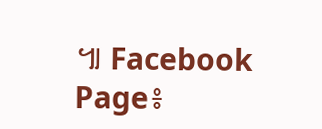៕ Facebook Page៖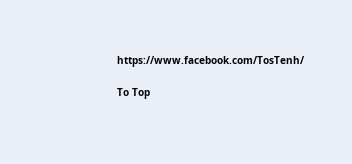https://www.facebook.com/TosTenh/

To Top